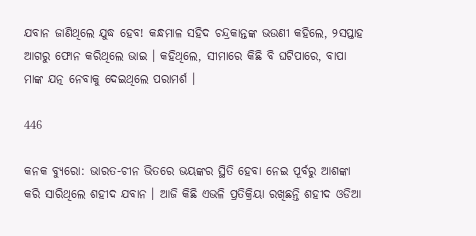ଯବାନ ଜାଣିଥିଲେ ଯୁଦ୍ଧ ହେବ! କନ୍ଧମାଳ ସହିଦ ଚନ୍ଦ୍ରକାନ୍ତଙ୍କ ଭଉଣୀ କହିଲେ, ୨ସପ୍ତାହ ଆଗରୁ ଫୋନ କରିଥିଲେ ଭାଇ । କହିଥିଲେ, ସୀମାରେ କିଛି ବି ଘଟିପାରେ, ବାପା ମାଙ୍କ ଯତ୍ନ ନେବାକୁ ଦେଇଥିଲେ ପରାମର୍ଶ ।

446

କନକ ବ୍ୟୁରୋ: ଭାରତ-ଚୀନ ଭିତରେ ଭୟଙ୍କର ସ୍ଥିତି ହେବା ନେଇ ପୂର୍ବରୁ ଆଶଙ୍କା କରି ସାରିଥିଲେ ଶହୀଦ ଯବାନ । ଆଜି କିଛି ଏଭଳି ପ୍ରତିକ୍ରିୟା ରଖିଛନ୍ତି ଶହୀଦ ଓଡିଆ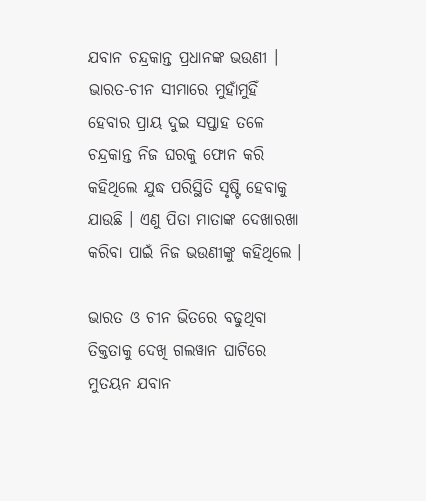ଯବାନ ଚନ୍ଦ୍ରକାନ୍ତ ପ୍ରଧାନଙ୍କ ଭଉଣୀ । ଭାରତ-ଚୀନ ସୀମାରେ ମୁହାଁମୁହିଁ ହେବାର ପ୍ରାୟ ଦୁଇ ସପ୍ତାହ ତଳେ ଚନ୍ଦ୍ରକାନ୍ତ ନିଜ ଘରକୁ ଫୋନ କରି କହିଥିଲେ ଯୁଦ୍ଧ ପରିସ୍ଥିତି ସୃଷ୍ଟି ହେବାକୁ ଯାଉଛି । ଏଣୁ ପିତା ମାତାଙ୍କ ଦେଖାରଖା କରିବା ପାଇଁ ନିଜ ଭଉଣୀଙ୍କୁ କହିଥିଲେ ।

ଭାରତ ଓ ଚୀନ ଭିତରେ ବଢୁଥିବା ତିକ୍ତତାକୁ ଦେଖି ଗଲୱାନ ଘାଟିରେ ମୁତୟନ ଯବାନ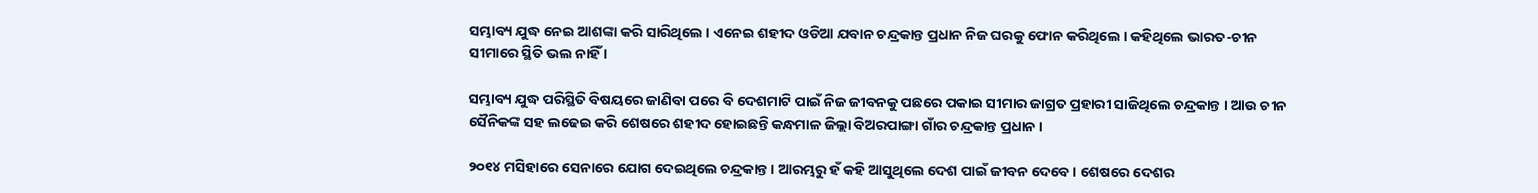ସମ୍ଭାବ୍ୟ ଯୁଦ୍ଧ ନେଇ ଆଶଙ୍କା କରି ସାରିଥିଲେ । ଏନେଇ ଶହୀଦ ଓଡିଆ ଯବାନ ଚନ୍ଦ୍ରକାନ୍ତ ପ୍ରଧାନ ନିଜ ଘରକୁ ଫୋନ କରିଥିଲେ । କହିଥିଲେ ଭାରତ-ଚୀନ ସୀମାରେ ସ୍ଥିତି ଭଲ ନାହିଁ ।

ସମ୍ଭାବ୍ୟ ଯୁଦ୍ଧ ପରିସ୍ଥିତି ବିଷୟରେ ଜାଣିବା ପରେ ବି ଦେଶମାଟି ପାଇଁ ନିଜ ଜୀବନକୁ ପଛରେ ପକାଇ ସୀମାର ଜାଗ୍ରତ ପ୍ରହାରୀ ସାଜିଥିଲେ ଚନ୍ଦ୍ରକାନ୍ତ । ଆଉ ଚୀନ ସୈନିକଙ୍କ ସହ ଲଢେଇ କରି ଶେଷରେ ଶହୀଦ ହୋଇଛନ୍ତି କନ୍ଧମାଳ ଜିଲ୍ଲା ବିଅରପାଙ୍ଗା ଗାଁର ଚନ୍ଦ୍ରକାନ୍ତ ପ୍ରଧାନ ।

୨୦୧୪ ମସିହାରେ ସେନାରେ ଯୋଗ ଦେଇଥିଲେ ଚନ୍ଦ୍ରକାନ୍ତ । ଆରମ୍ଭରୁ ହଁ କହି ଆସୁଥିଲେ ଦେଶ ପାଇଁ ଜୀବନ ଦେବେ । ଶେଷରେ ଦେଶର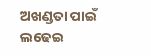ଅଖଣ୍ଡତା ପାଇଁ ଲଢେଇ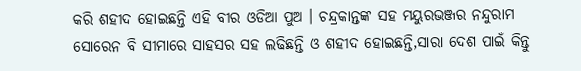କରି ଶହୀଦ ହୋଇଛନ୍ତି ଏହି ବୀର ଓଡିଆ ପୁଅ । ଚନ୍ଦ୍ରକାନ୍ତଙ୍କ ସହ ମୟୁରଭଞ୍ଜର ନନ୍ଦୁରାମ ସୋରେନ ବି ସୀମାରେ ସାହସର ସହ ଲଢିଛନ୍ତି ଓ ଶହୀଦ ହୋଇଛନ୍ତି,ସାରା ଦେଶ ପାଇଁ କିନ୍ତୁ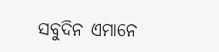ସବୁଦିନ ଏମାନେ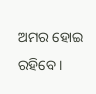ଅମର ହୋଇ ରହିବେ ।